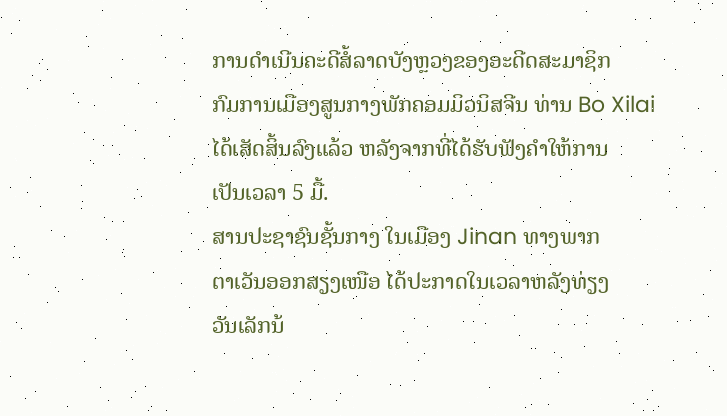ການດໍາເນີນຄະດີສໍ້ລາດບັງຫຼວງຂອງອະດີດສະມາຊິກ
ກົມການເມືອງສູນກາງພັກຄອມມິວນິສຈີນ ທ່ານ Bo Xilai
ໄດ້ເສັດສິ້ນລົງແລ້ວ ຫລັງຈາກທີ່ໄດ້ຮັບຟັງຄໍາໃຫ້ການ
ເປັນເວລາ 5 ມື້.
ສານປະຊາຊົນຊັ້ນກາງ ໃນເມືອງ Jinan ທາງພາກ
ຕາເວັນອອກສຽງເໜືອ ໄດ້ປະກາດໃນເວລາຫລັງທ່ຽງ
ວັນເລັກນ້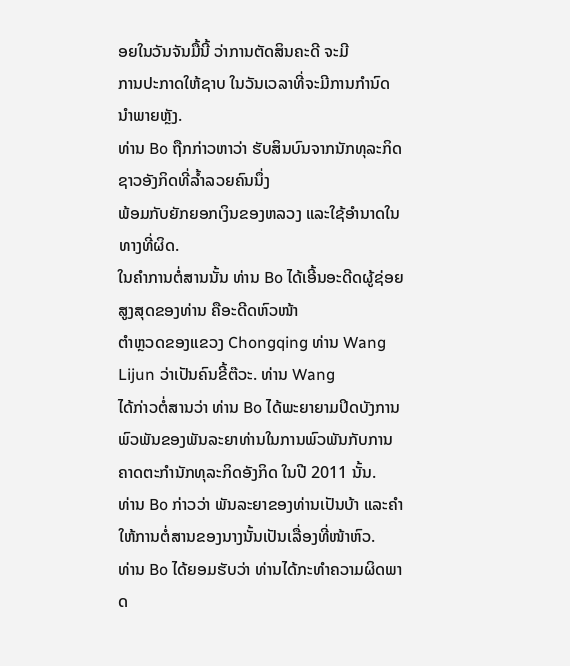ອຍໃນວັນຈັນມື້ນີ້ ວ່າການຕັດສິນຄະດີ ຈະມີ
ການປະກາດໃຫ້ຊາບ ໃນວັນເວລາທີ່ຈະມີການກໍານົດ
ນໍາພາຍຫຼັງ.
ທ່ານ Bo ຖືກກ່າວຫາວ່າ ຮັບສິນບົນຈາກນັກທຸລະກິດຊາວອັງກິດທີ່ລໍ້າລວຍຄົນນຶ່ງ
ພ້ອມກັບຍັກຍອກເງິນຂອງຫລວງ ແລະໃຊ້ອໍານາດໃນທາງທີ່ຜິດ.
ໃນຄໍາການຕໍ່ສານນັ້ນ ທ່ານ Bo ໄດ້ເອີ້ນອະດີດຜູ້ຊ່ອຍສູງສຸດຂອງທ່ານ ຄືອະດີດຫົວໜ້າ
ຕໍາຫຼວດຂອງແຂວງ Chongqing ທ່ານ Wang Lijun ວ່າເປັນຄົນຂີ້ຕ໊ວະ. ທ່ານ Wang
ໄດ້ກ່າວຕໍ່ສານວ່າ ທ່ານ Bo ໄດ້ພະຍາຍາມປິດບັງການພົວພັນຂອງພັນລະຍາທ່ານໃນການພົວພັນກັບການຄາດຕະກໍານັກທຸລະກິດອັງກິດ ໃນປີ 2011 ນັ້ນ.
ທ່ານ Bo ກ່າວວ່າ ພັນລະຍາຂອງທ່ານເປັນບ້າ ແລະຄໍາໃຫ້ການຕໍ່ສານຂອງນາງນັ້ນເປັນເລື່ອງທີ່ໜ້າຫົວ.
ທ່ານ Bo ໄດ້ຍອມຮັບວ່າ ທ່ານໄດ້ກະທໍາຄວາມຜິດພາດ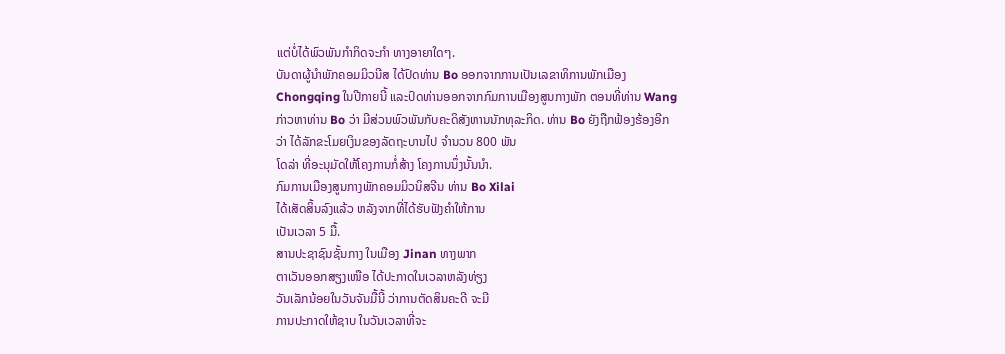ແຕ່ບໍ່ໄດ້ພົວພັນກໍາກິດຈະກໍາ ທາງອາຍາໃດໆ.
ບັນດາຜູ້ນໍາພັກຄອມມິວນີສ ໄດ້ປົດທ່ານ Bo ອອກຈາກການເປັນເລຂາທິການພັກເມືອງ
Chongqing ໃນປີກາຍນີ້ ແລະປົດທ່ານອອກຈາກກົມການເມືອງສູນກາງພັກ ຕອນທີ່ທ່ານ Wang ກ່າວຫາທ່ານ Bo ວ່າ ມີສ່ວນພົວພັນກັບຄະດິສັງຫານນັກທຸລະກິດ. ທ່ານ Bo ຍັງຖືກຟ້ອງຮ້ອງອີກວ່າ ໄດ້ລັກຂະໂມຍເງິນຂອງລັດຖະບານໄປ ຈໍານວນ 800 ພັນ
ໂດລ່າ ທີ່ອະນຸມັດໃຫ້ໂຄງການກໍ່ສ້າງ ໂຄງການນຶ່ງນັ້ນນໍາ.
ກົມການເມືອງສູນກາງພັກຄອມມິວນິສຈີນ ທ່ານ Bo Xilai
ໄດ້ເສັດສິ້ນລົງແລ້ວ ຫລັງຈາກທີ່ໄດ້ຮັບຟັງຄໍາໃຫ້ການ
ເປັນເວລາ 5 ມື້.
ສານປະຊາຊົນຊັ້ນກາງ ໃນເມືອງ Jinan ທາງພາກ
ຕາເວັນອອກສຽງເໜືອ ໄດ້ປະກາດໃນເວລາຫລັງທ່ຽງ
ວັນເລັກນ້ອຍໃນວັນຈັນມື້ນີ້ ວ່າການຕັດສິນຄະດີ ຈະມີ
ການປະກາດໃຫ້ຊາບ ໃນວັນເວລາທີ່ຈະ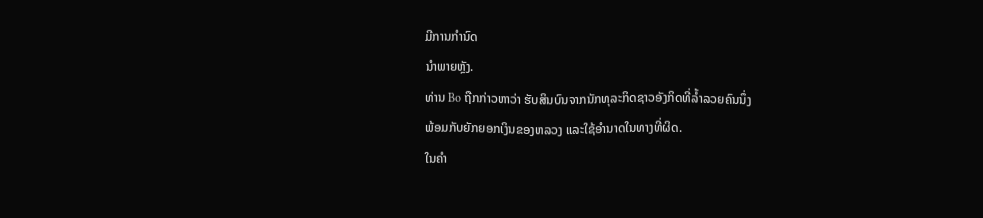ມີການກໍານົດ
ນໍາພາຍຫຼັງ.
ທ່ານ Bo ຖືກກ່າວຫາວ່າ ຮັບສິນບົນຈາກນັກທຸລະກິດຊາວອັງກິດທີ່ລໍ້າລວຍຄົນນຶ່ງ
ພ້ອມກັບຍັກຍອກເງິນຂອງຫລວງ ແລະໃຊ້ອໍານາດໃນທາງທີ່ຜິດ.
ໃນຄໍາ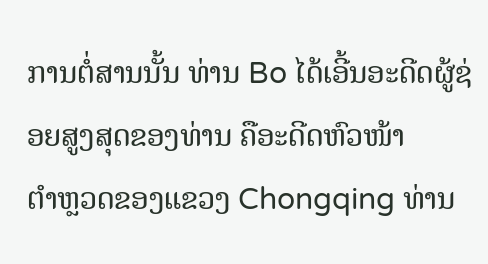ການຕໍ່ສານນັ້ນ ທ່ານ Bo ໄດ້ເອີ້ນອະດີດຜູ້ຊ່ອຍສູງສຸດຂອງທ່ານ ຄືອະດີດຫົວໜ້າ
ຕໍາຫຼວດຂອງແຂວງ Chongqing ທ່ານ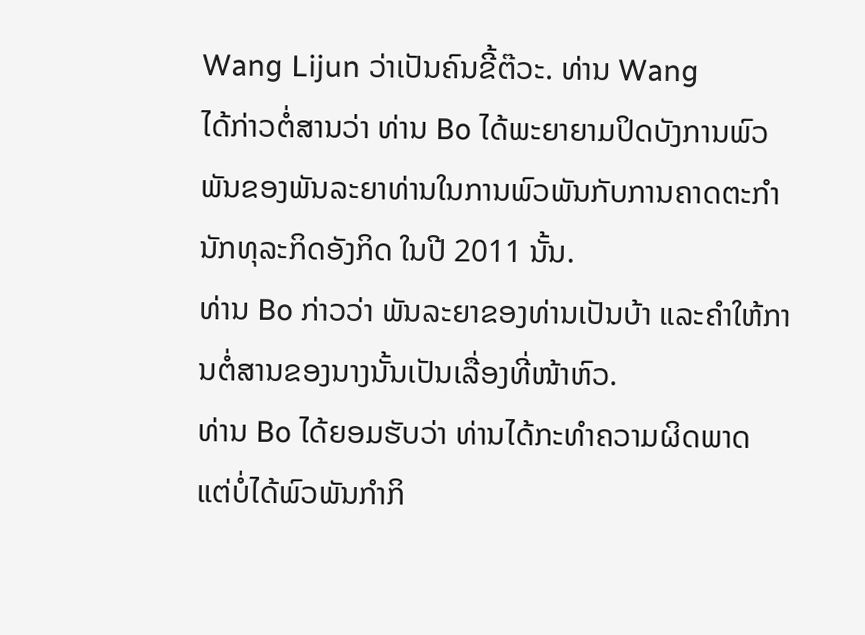Wang Lijun ວ່າເປັນຄົນຂີ້ຕ໊ວະ. ທ່ານ Wang
ໄດ້ກ່າວຕໍ່ສານວ່າ ທ່ານ Bo ໄດ້ພະຍາຍາມປິດບັງການພົວພັນຂອງພັນລະຍາທ່ານໃນການພົວພັນກັບການຄາດຕະກໍານັກທຸລະກິດອັງກິດ ໃນປີ 2011 ນັ້ນ.
ທ່ານ Bo ກ່າວວ່າ ພັນລະຍາຂອງທ່ານເປັນບ້າ ແລະຄໍາໃຫ້ການຕໍ່ສານຂອງນາງນັ້ນເປັນເລື່ອງທີ່ໜ້າຫົວ.
ທ່ານ Bo ໄດ້ຍອມຮັບວ່າ ທ່ານໄດ້ກະທໍາຄວາມຜິດພາດ ແຕ່ບໍ່ໄດ້ພົວພັນກໍາກິ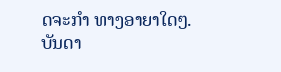ດຈະກໍາ ທາງອາຍາໃດໆ.
ບັນດາ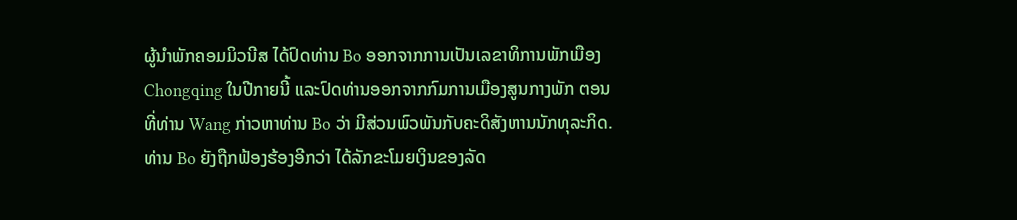ຜູ້ນໍາພັກຄອມມິວນີສ ໄດ້ປົດທ່ານ Bo ອອກຈາກການເປັນເລຂາທິການພັກເມືອງ
Chongqing ໃນປີກາຍນີ້ ແລະປົດທ່ານອອກຈາກກົມການເມືອງສູນກາງພັກ ຕອນທີ່ທ່ານ Wang ກ່າວຫາທ່ານ Bo ວ່າ ມີສ່ວນພົວພັນກັບຄະດິສັງຫານນັກທຸລະກິດ. ທ່ານ Bo ຍັງຖືກຟ້ອງຮ້ອງອີກວ່າ ໄດ້ລັກຂະໂມຍເງິນຂອງລັດ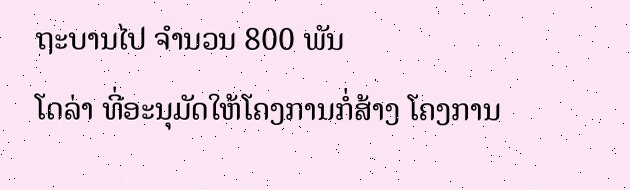ຖະບານໄປ ຈໍານວນ 800 ພັນ
ໂດລ່າ ທີ່ອະນຸມັດໃຫ້ໂຄງການກໍ່ສ້າງ ໂຄງການ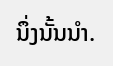ນຶ່ງນັ້ນນໍາ.